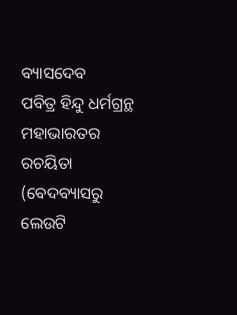ବ୍ୟାସଦେବ
ପବିତ୍ର ହିନ୍ଦୁ ଧର୍ମଗ୍ରନ୍ଥ ମହାଭାରତର ରଚୟିତା
(ବେଦବ୍ୟାସରୁ ଲେଉଟି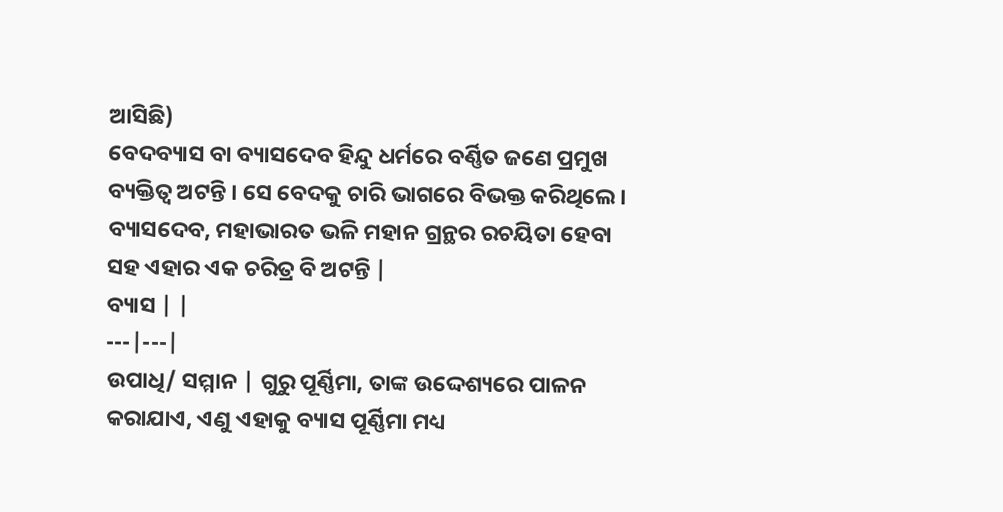ଆସିଛି)
ବେଦବ୍ୟାସ ବା ବ୍ୟାସଦେବ ହିନ୍ଦୁ ଧର୍ମରେ ବର୍ଣ୍ଣିତ ଜଣେ ପ୍ରମୁଖ ବ୍ୟକ୍ତିତ୍ୱ ଅଟନ୍ତି । ସେ ବେଦକୁ ଚାରି ଭାଗରେ ବିଭକ୍ତ କରିଥିଲେ । ବ୍ୟାସଦେବ, ମହାଭାରତ ଭଳି ମହାନ ଗ୍ରନ୍ଥର ରଚୟିତା ହେବା ସହ ଏହାର ଏକ ଚରିତ୍ର ବି ଅଟନ୍ତି |
ବ୍ୟାସ | |
---|---|
ଉପାଧି/ ସମ୍ମାନ | ଗୁରୁ ପୂର୍ଣ୍ଣିମା, ତାଙ୍କ ଉଦ୍ଦେଶ୍ୟରେ ପାଳନ କରାଯାଏ, ଏଣୁ ଏହାକୁ ବ୍ୟାସ ପୂର୍ଣ୍ଣିମା ମଧ୍ୟ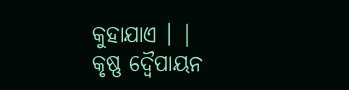କୁହାଯାଏ । |
କୃଷ୍ଣ ଦ୍ବୈପାୟନ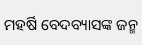ମହର୍ଷି ବେଦବ୍ୟାସଙ୍କ ଜନ୍ମ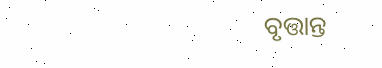ବୃତ୍ତାନ୍ତ